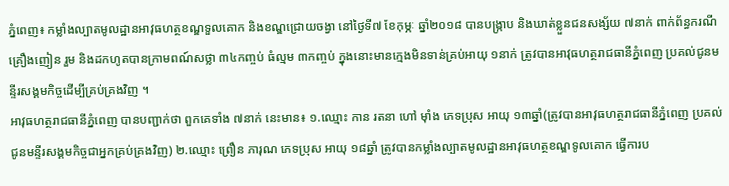ភ្នំពេញ៖ កម្លាំងល្បាតមូលដ្ឋានអាវុធហត្ថខណ្ឌទួលគោក និងខណ្ឌជ្រោយចង្វា នៅថ្ងៃទី៧ ខែកុម្ភៈ ឆ្នាំ២០១៨ បានបង្ក្រាប និងឃាត់ខ្លួនជនសង្ស័យ ៧នាក់ ពាក់ព័ន្ធករណីគ្រឿងញៀន រួម និងដកហូតបានក្រាមពណ៍សថ្លា ៣៤កញ្ចប់ ធំល្មម ៣កញ្ចប់ ក្នុងនោះមានក្មេងមិនទាន់គ្រប់អាយុ ១នាក់ ត្រូវបានអាវុធហត្ថរាជធានីភ្នំពេញ ប្រគល់ជូនមន្ទីរសង្គមកិច្ចដើម្បីគ្រប់គ្រងវិញ ។
អាវុធហត្ថរាជធានីភ្នំពេញ បានបញ្ជាក់ថា ពួកគេទាំង ៧នាក់ នេះមាន៖ ១.ឈ្មោះ កាន រតនា ហៅ ម៉ាំង ភេទប្រុស អាយុ ១៣ឆ្នាំ(ត្រូវបានអាវុធហត្ថរាជធានីភ្នំពេញ ប្រគល់ជូនមន្ទីរសង្គមកិច្ចជាអ្នកគ្រប់គ្រងវិញ) ២.ឈ្មោះ ព្រឿន ភារុណ ភេទប្រុស អាយុ ១៨ឆ្នាំ ត្រូវបានកម្លាំងល្បាតមូលដ្ឋានអាវុធហត្ថខណ្ឌទូលគោក ធ្វើការប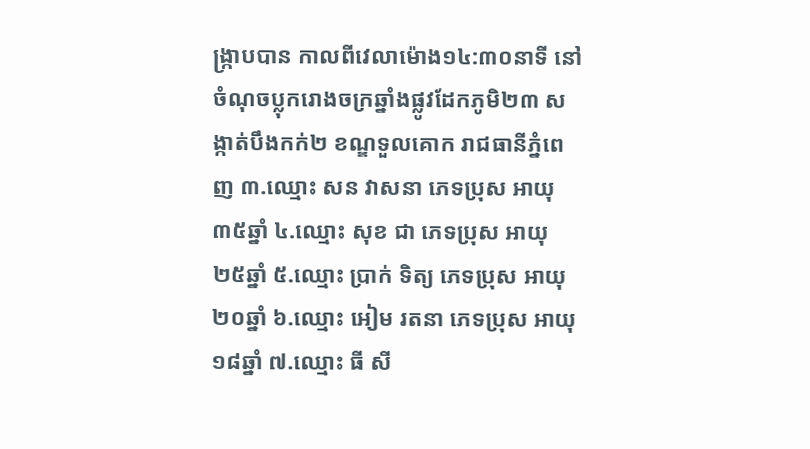ង្ក្រាបបាន កាលពីវេលាម៉ោង១៤:៣០នាទី នៅចំណុចប្លុករោងចក្រឆ្នាំងផ្លូវដែកភូមិ២៣ សង្កាត់បឹងកក់២ ខណ្ឌទួលគោក រាជធានីភ្នំពេញ ៣.ឈ្មោះ សន វាសនា ភេទប្រុស អាយុ ៣៥ឆ្នាំ ៤.ឈ្មោះ សុខ ជា ភេទប្រុស អាយុ ២៥ឆ្នាំ ៥.ឈ្មោះ ប្រាក់ ទិត្យ ភេទប្រុស អាយុ ២០ឆ្នាំ ៦.ឈ្មោះ អៀម រតនា ភេទប្រុស អាយុ ១៨ឆ្នាំ ៧.ឈ្មោះ ធី សី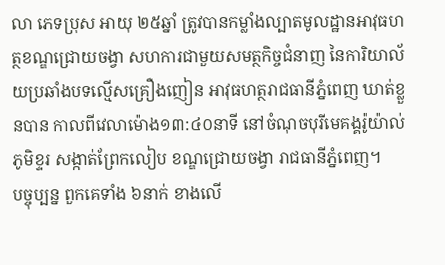លា ភេទប្រុស អាយុ ២៥ឆ្នាំ ត្រូវបានកម្លាំងល្បាតមូលដ្ឋានអាវុធហត្ថខណ្ឌជ្រោយចង្វា សហការជាមួយសមត្ថកិច្ចជំនាញ នៃការិយាល័យប្រឆាំងបទល្មើសគ្រឿងញៀន អាវុធហត្ថរាជធានីភ្នំពេញ ឃាត់ខ្លួនបាន កាលពីវេលាម៉ោង១៣:៤០នាទី នៅចំណុចបុរីមេគង្គរ៉ូយ៉ាល់ ភូមិខ្ទរ សង្កាត់ព្រែកលៀប ខណ្ឌជ្រោយចង្វា រាជធានីភ្នំពេញ។
បច្ចុប្បន្ន ពួកគេទាំង ៦នាក់ ខាងលើ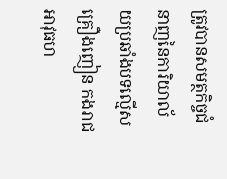ត្រូវបានសមត្ថកិច្ចជំនាញនៃការិយាល័យប្រឆាំងបទល្មើសគ្រឿងញៀន កងរាជអាវុធហ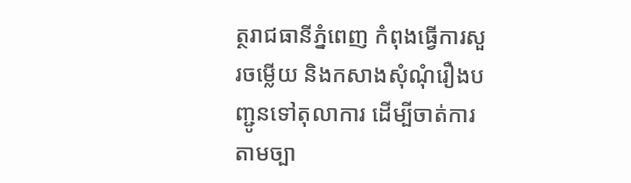ត្ថរាជធានីភ្នំពេញ កំពុងធ្វើការសួរចម្លើយ និងកសាងសុំណុំរឿងបញ្ជូនទៅតុលាការ ដើម្បីចាត់ការតាមច្បា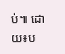ប់៕ ដោយ៖ប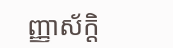ញ្ញាស័ក្តិ